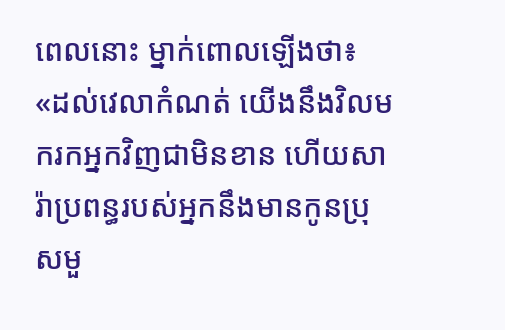ពេលនោះ ម្នាក់ពោលឡើងថា៖ «ដល់វេលាកំណត់ យើងនឹងវិលមករកអ្នកវិញជាមិនខាន ហើយសារ៉ាប្រពន្ធរបស់អ្នកនឹងមានកូនប្រុសមួ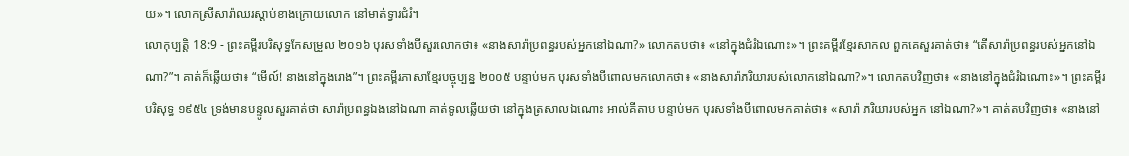យ»។ លោកស្រីសារ៉ាឈរស្ដាប់ខាងក្រោយលោក នៅមាត់ទ្វារជំរំ។
លោកុប្បត្តិ 18:9 - ព្រះគម្ពីរបរិសុទ្ធកែសម្រួល ២០១៦ បុរសទាំងបីសួរលោកថា៖ «នាងសារ៉ាប្រពន្ធរបស់អ្នកនៅឯណា?» លោកតបថា៖ «នៅក្នុងជំរំឯណោះ»។ ព្រះគម្ពីរខ្មែរសាកល ពួកគេសួរគាត់ថា៖ “តើសារ៉ាប្រពន្ធរបស់អ្នកនៅឯណា?”។ គាត់ក៏ឆ្លើយថា៖ “មើល៍! នាងនៅក្នុងរោង”។ ព្រះគម្ពីរភាសាខ្មែរបច្ចុប្បន្ន ២០០៥ បន្ទាប់មក បុរសទាំងបីពោលមកលោកថា៖ «នាងសារ៉ាភរិយារបស់លោកនៅឯណា?»។ លោកតបវិញថា៖ «នាងនៅក្នុងជំរំឯណោះ»។ ព្រះគម្ពីរបរិសុទ្ធ ១៩៥៤ ទ្រង់មានបន្ទូលសួរគាត់ថា សារ៉ាប្រពន្ធឯងនៅឯណា គាត់ទូលឆ្លើយថា នៅក្នុងត្រសាលឯណោះ អាល់គីតាប បន្ទាប់មក បុរសទាំងបីពោលមកគាត់ថា៖ «សារ៉ា ភរិយារបស់អ្នក នៅឯណា?»។ គាត់តបវិញថា៖ «នាងនៅ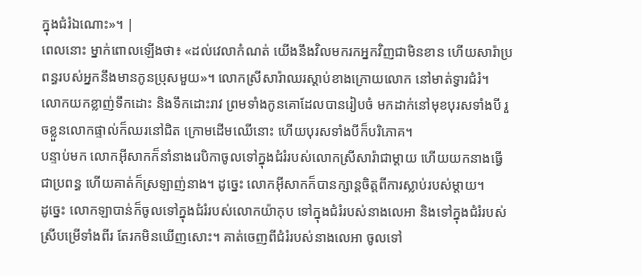ក្នុងជំរំឯណោះ»។ |
ពេលនោះ ម្នាក់ពោលឡើងថា៖ «ដល់វេលាកំណត់ យើងនឹងវិលមករកអ្នកវិញជាមិនខាន ហើយសារ៉ាប្រពន្ធរបស់អ្នកនឹងមានកូនប្រុសមួយ»។ លោកស្រីសារ៉ាឈរស្ដាប់ខាងក្រោយលោក នៅមាត់ទ្វារជំរំ។
លោកយកខ្លាញ់ទឹកដោះ និងទឹកដោះរាវ ព្រមទាំងកូនគោដែលបានរៀបចំ មកដាក់នៅមុខបុរសទាំងបី រួចខ្លួនលោកផ្ទាល់ក៏ឈរនៅជិត ក្រោមដើមឈើនោះ ហើយបុរសទាំងបីក៏បរិភោគ។
បន្ទាប់មក លោកអ៊ីសាកក៏នាំនាងរេបិកាចូលទៅក្នុងជំរំរបស់លោកស្រីសារ៉ាជាម្តាយ ហើយយកនាងធ្វើជាប្រពន្ធ ហើយគាត់ក៏ស្រឡាញ់នាង។ ដូច្នេះ លោកអ៊ីសាកក៏បានក្សាន្តចិត្តពីការស្លាប់របស់ម្តាយ។
ដូច្នេះ លោកឡាបាន់ក៏ចូលទៅក្នុងជំរំរបស់លោកយ៉ាកុប ទៅក្នុងជំរំរបស់នាងលេអា និងទៅក្នុងជំរំរបស់ស្រីបម្រើទាំងពីរ តែរកមិនឃើញសោះ។ គាត់ចេញពីជំរំរបស់នាងលេអា ចូលទៅ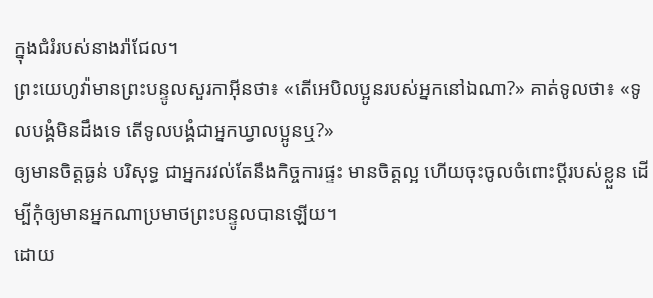ក្នុងជំរំរបស់នាងរ៉ាជែល។
ព្រះយេហូវ៉ាមានព្រះបន្ទូលសួរកាអ៊ីនថា៖ «តើអេបិលប្អូនរបស់អ្នកនៅឯណា?» គាត់ទូលថា៖ «ទូលបង្គំមិនដឹងទេ តើទូលបង្គំជាអ្នកឃ្វាលប្អូនឬ?»
ឲ្យមានចិត្តធ្ងន់ បរិសុទ្ធ ជាអ្នករវល់តែនឹងកិច្ចការផ្ទះ មានចិត្តល្អ ហើយចុះចូលចំពោះប្តីរបស់ខ្លួន ដើម្បីកុំឲ្យមានអ្នកណាប្រមាថព្រះបន្ទូលបានឡើយ។
ដោយ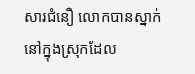សារជំនឿ លោកបានស្នាក់នៅក្នុងស្រុកដែល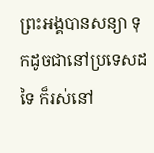ព្រះអង្គបានសន្យា ទុកដូចជានៅប្រទេសដទៃ ក៏រស់នៅ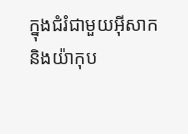ក្នុងជំរំជាមួយអ៊ីសាក និងយ៉ាកុប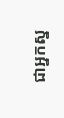ជាអ្នកស្ន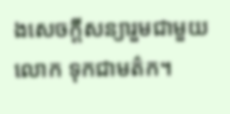ងសេចក្ដីសន្យារួមជាមួយលោក ទុកជាមត៌ក។